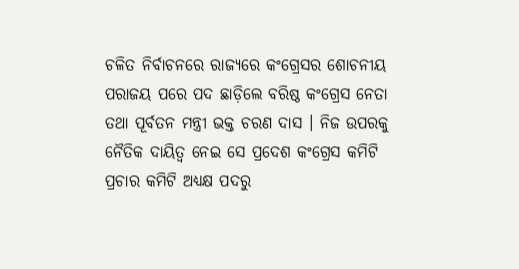ଚଳିତ ନିର୍ବାଚନରେ ରାଜ୍ୟରେ କଂଗ୍ରେସର ଶୋଚନୀୟ ପରାଜୟ ପରେ ପଦ ଛାଡ଼ିଲେ ବରିଷ୍ଠ କଂଗ୍ରେସ ନେତା ତଥା ପୂର୍ବତନ ମନ୍ତ୍ରୀ ଭକ୍ତ ଚରଣ ଦାସ । ନିଜ ଉପରକୁ ନୈତିକ ଦାୟିତ୍ୱ ନେଇ ସେ ପ୍ରଦେଶ କଂଗ୍ରେସ କମିଟି ପ୍ରଚାର କମିଟି ଅଧ୍ୟକ୍ଷ ପଦରୁ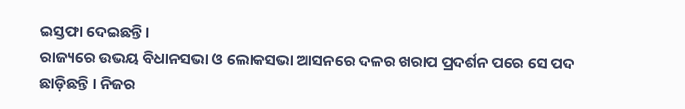ଇସ୍ତଫା ଦେଇଛନ୍ତି।
ରାଜ୍ୟରେ ଉଭୟ ବିଧାନସଭା ଓ ଲୋକସଭା ଆସନରେ ଦଳର ଖରାପ ପ୍ରଦର୍ଶନ ପରେ ସେ ପଦ ଛାଡ଼ିଛନ୍ତି । ନିଜର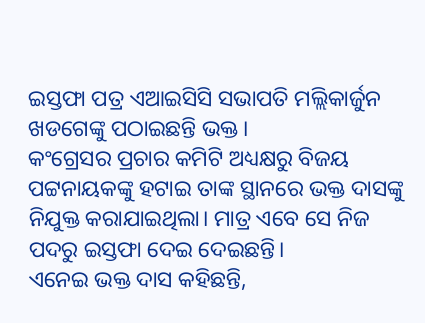ଇସ୍ତଫା ପତ୍ର ଏଆଇସିସି ସଭାପତି ମଲ୍ଲିକାର୍ଜୁନ ଖଡଗେଙ୍କୁ ପଠାଇଛନ୍ତି ଭକ୍ତ।
କଂଗ୍ରେସର ପ୍ରଚାର କମିଟି ଅଧ୍ୟକ୍ଷରୁ ବିଜୟ ପଟ୍ଟନାୟକଙ୍କୁ ହଟାଇ ତାଙ୍କ ସ୍ଥାନରେ ଭକ୍ତ ଦାସଙ୍କୁ ନିଯୁକ୍ତ କରାଯାଇଥିଲା। ମାତ୍ର ଏବେ ସେ ନିଜ ପଦରୁ ଇସ୍ତଫା ଦେଇ ଦେଇଛନ୍ତି।
ଏନେଇ ଭକ୍ତ ଦାସ କହିଛନ୍ତି,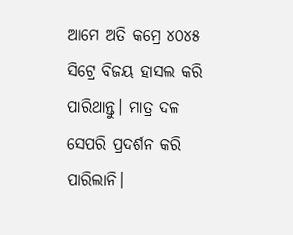ଆମେ ଅତି କମ୍ରେ ୪୦୪୫ ସିଟ୍ରେ ବିଜୟ ହାସଲ କରି ପାରିଥାନ୍ତୁ। ମାତ୍ର ଦଳ ସେପରି ପ୍ରଦର୍ଶନ କରି ପାରିଲାନି।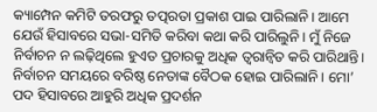କ୍ୟାମ୍ପେନ କମିଟି ତରଫରୁ ତତ୍ପରତା ପ୍ରକାଶ ପାଇ ପାରିଲାନି। ଆମେ ଯେଉଁ ହିସାବରେ ସଭା-ସମିତି କରିବା କଥା କରି ପାରିଲୁନି। ମୁଁ ନିଜେ ନିର୍ବାଚନ ନ ଲଢ଼ିଥିଲେ ହୁଏତ ପ୍ରଚାରକୁ ଅଧିକ ତ୍ୱରାନ୍ୱିତ କରି ପାରିଥାନ୍ତି। ନିର୍ବାଚନ ସମୟରେ ବରିଷ୍ଠ ନେତାଙ୍କ ବୈଠକ ହୋଇ ପାରିଲାନି। ମୋ’ ପଦ ହିସାବରେ ଆହୁରି ଅଧିକ ପ୍ରଦର୍ଶନ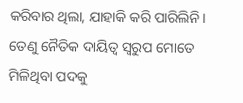କରିବାର ଥିଲା, ଯାହାକି କରି ପାରିଲିନି।
ତେଣୁ ନୈତିକ ଦାୟିତ୍ୱ ସ୍ୱରୁପ ମୋତେ ମିଳିଥିବା ପଦକୁ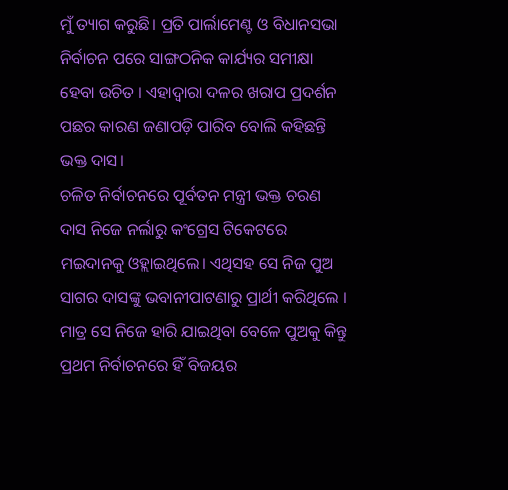ମୁଁ ତ୍ୟାଗ କରୁଛି। ପ୍ରତି ପାର୍ଲାମେଣ୍ଟ ଓ ବିଧାନସଭା ନିର୍ବାଚନ ପରେ ସାଙ୍ଗଠନିକ କାର୍ଯ୍ୟର ସମୀକ୍ଷା ହେବା ଉଚିତ । ଏହାଦ୍ୱାରା ଦଳର ଖରାପ ପ୍ରଦର୍ଶନ ପଛର କାରଣ ଜଣାପଡ଼ି ପାରିବ ବୋଲି କହିଛନ୍ତି ଭକ୍ତ ଦାସ।
ଚଳିତ ନିର୍ବାଚନରେ ପୂର୍ବତନ ମନ୍ତ୍ରୀ ଭକ୍ତ ଚରଣ ଦାସ ନିଜେ ନର୍ଲାରୁ କଂଗ୍ରେସ ଟିକେଟରେ ମଇଦାନକୁ ଓହ୍ଲାଇଥିଲେ। ଏଥିସହ ସେ ନିଜ ପୁଅ ସାଗର ଦାସଙ୍କୁ ଭବାନୀପାଟଣାରୁ ପ୍ରାର୍ଥୀ କରିଥିଲେ । ମାତ୍ର ସେ ନିଜେ ହାରି ଯାଇଥିବା ବେଳେ ପୁଅକୁ କିନ୍ତୁ ପ୍ରଥମ ନିର୍ବାଚନରେ ହିଁ ବିଜୟର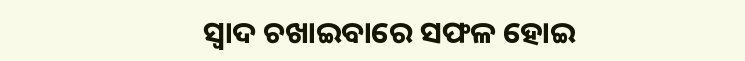ସ୍ୱାଦ ଚଖାଇବାରେ ସଫଳ ହୋଇ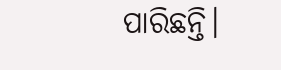ପାରିଛନ୍ତି।